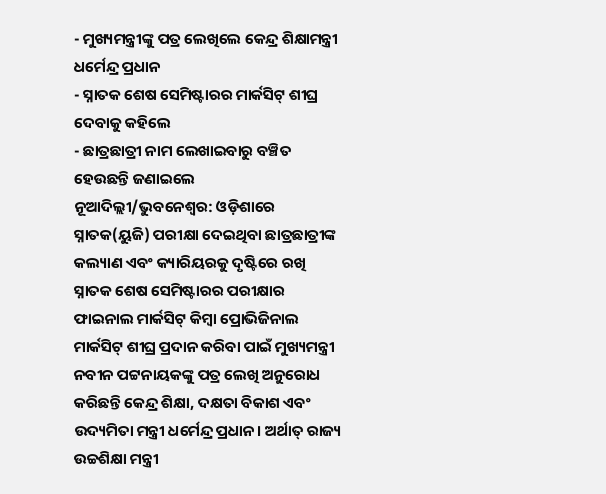- ମୁଖ୍ୟମନ୍ତ୍ରୀଙ୍କୁ ପତ୍ର ଲେଖିଲେ କେନ୍ଦ୍ର ଶିକ୍ଷାମନ୍ତ୍ରୀ ଧର୍ମେନ୍ଦ୍ର ପ୍ରଧାନ
- ସ୍ନାତକ ଶେଷ ସେମିଷ୍ଟାରର ମାର୍କସିଟ୍ ଶୀଘ୍ର ଦେବାକୁ କହିଲେ
- ଛାତ୍ରଛାତ୍ରୀ ନାମ ଲେଖାଇବାରୁ ବଞ୍ଚିତ ହେଉଛନ୍ତି ଜଣାଇଲେ
ନୂଆଦିଲ୍ଲୀ/ଭୁବନେଶ୍ୱର: ଓଡ଼ିଶାରେ ସ୍ନାତକ(ୟୁଜି) ପରୀକ୍ଷା ଦେଇଥିବା ଛାତ୍ରଛାତ୍ରୀଙ୍କ କଲ୍ୟାଣ ଏବଂ କ୍ୟାରିୟରକୁ ଦୃଷ୍ଟିରେ ରଖି ସ୍ନାତକ ଶେଷ ସେମିଷ୍ଟାରର ପରୀକ୍ଷାର ଫାଇନାଲ ମାର୍କସିଟ୍ କିମ୍ବା ପ୍ରୋଭିଜିନାଲ ମାର୍କସିଟ୍ ଶୀଘ୍ର ପ୍ରଦାନ କରିବା ପାଇଁ ମୁଖ୍ୟମନ୍ତ୍ରୀ ନବୀନ ପଟ୍ଟନାୟକଙ୍କୁ ପତ୍ର ଲେଖି ଅନୁରୋଧ କରିଛନ୍ତି କେନ୍ଦ୍ର ଶିକ୍ଷା, ଦକ୍ଷତା ବିକାଶ ଏବଂ ଉଦ୍ୟମିତା ମନ୍ତ୍ରୀ ଧର୍ମେନ୍ଦ୍ର ପ୍ରଧାନ। ଅର୍ଥାତ୍ ରାଜ୍ୟ ଉଚ୍ଚଶିକ୍ଷା ମନ୍ତ୍ରୀ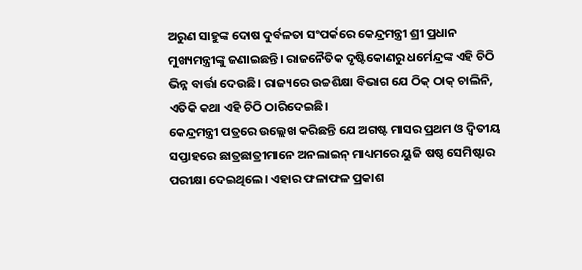ଅରୁଣ ସାହୁଙ୍କ ଦୋଷ ଦୁର୍ବଳତା ସଂପର୍କରେ କେନ୍ଦ୍ରମନ୍ତ୍ରୀ ଶ୍ରୀ ପ୍ରଧାନ ମୁଖ୍ୟମନ୍ତ୍ରୀଙ୍କୁ ଜଣାଇଛନ୍ତି। ରାଜନୈତିକ ଦୃଷ୍ଟିକୋଣରୁ ଧର୍ମେନ୍ଦ୍ରଙ୍କ ଏହି ଚିଠି ଭିନ୍ନ ବାର୍ତ୍ତା ଦେଉଛି। ରାଜ୍ୟରେ ଉଚ୍ଚଶିକ୍ଷା ବିଭାଗ ଯେ ଠିକ୍ ଠାକ୍ ଚାଲିନି, ଏତିକି କଥା ଏହି ଚିଠି ଠାରିଦେଇଛି।
କେନ୍ଦ୍ରମନ୍ତ୍ରୀ ପତ୍ରରେ ଉଲ୍ଲେଖ କରିଛନ୍ତି ଯେ ଅଗଷ୍ଟ ମାସର ପ୍ରଥମ ଓ ଦ୍ୱିତୀୟ ସପ୍ତାହରେ ଛାତ୍ରଛାତ୍ରୀମାନେ ଅନଲାଇନ୍ ମାଧ୍ୟମରେ ୟୁଜି ଷଷ୍ଠ ସେମିଷ୍ଟାର ପରୀକ୍ଷା ଦେଇଥିଲେ। ଏହାର ଫଳାଫଳ ପ୍ରକାଶ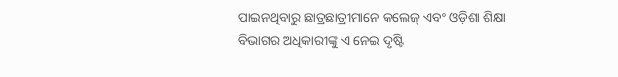ପାଇନଥିବାରୁ ଛାତ୍ରଛାତ୍ରୀମାନେ କଲେଜ୍ ଏବଂ ଓଡ଼ିଶା ଶିକ୍ଷା ବିଭାଗର ଅଧିକାରୀଙ୍କୁ ଏ ନେଇ ଦୃଷ୍ଟି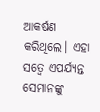ଆକର୍ଷଣ
କରିଥିଲେ। ଏହା ସତ୍ୱେ ଏପର୍ଯ୍ୟନ୍ତ ସେମାନଙ୍କୁ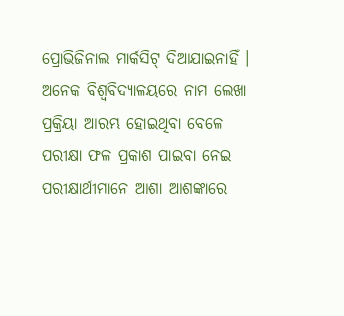ପ୍ରୋଭିଜିନାଲ ମାର୍କସିଟ୍ ଦିଆଯାଇନାହିଁ । ଅନେକ ବିଶ୍ୱବିଦ୍ୟାଳୟରେ ନାମ ଲେଖା ପ୍ରକ୍ରିୟା ଆରମ୍ଭ ହୋଇଥିବା ବେଳେ ପରୀକ୍ଷା ଫଳ ପ୍ରକାଶ ପାଇବା ନେଇ ପରୀକ୍ଷାର୍ଥୀମାନେ ଆଶା ଆଶଙ୍କାରେ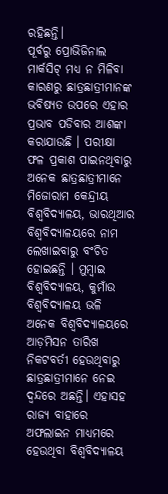ରହିଛନ୍ତି।
ପୂର୍ବରୁ ପ୍ରୋଭିଜିନାଲ ମାର୍କସିଟ୍ ମଧ୍ୟ ନ ମିଳିବା କାରଣରୁ ଛାତ୍ରଛାତ୍ରୀମାନଙ୍କ ଭବିଷ୍ୟତ ଉପରେ ଏହାର ପ୍ରଭାବ ପଡିବାର ଆଶଙ୍କା କରାଯାଉଛି । ପରୀକ୍ଷା ଫଳ ପ୍ରକାଶ ପାଇନଥିବାରୁ ଅନେକ ଛାତ୍ରଛାତ୍ରୀମାନେ ମିଜୋରାମ କେନ୍ଦ୍ରୀୟ ବିଶ୍ୱବିଦ୍ୟାଳୟ, ଭାରଥିଆର ବିଶ୍ୱବିଦ୍ୟାଳୟରେ ନାମ ଲେଖାଇବାରୁ ବଂଚିତ
ହୋଇଛନ୍ତି । ମୁମ୍ବାଇ ବିଶ୍ୱବିଦ୍ୟାଳୟ, କୁମାଁଉ ବିଶ୍ୱବିଦ୍ୟାଳୟ ଭଳି ଅନେକ ବିଶ୍ୱବିଦ୍ୟାଳୟରେ ଆଡ଼ମିସନ ତାରିଖ ନିକଟବର୍ତୀ ହେଉଥିବାରୁ ଛାତ୍ରଛାତ୍ରୀମାନେ ନେଇ ଦ୍ୱନ୍ଦରେ ଅଛନ୍ତି। ଏହାସହ ରାଜ୍ୟ ବାହାରେ ଅଫଲାଇନ ମାଧ୍ୟମରେ ହେଉଥିବା ବିଶ୍ୱବିଦ୍ୟାଳୟ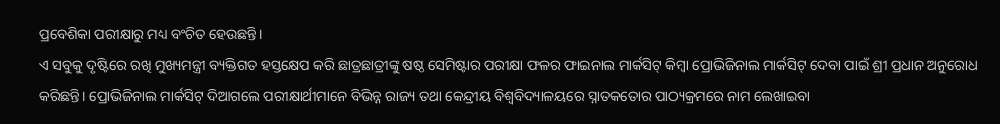ପ୍ରବେଶିକା ପରୀକ୍ଷାରୁ ମଧ୍ୟ ବଂଚିତ ହେଉଛନ୍ତି।
ଏ ସବୁକୁ ଦୃଷ୍ଟିରେ ରଖି ମୁଖ୍ୟମନ୍ତ୍ରୀ ବ୍ୟକ୍ତିଗତ ହସ୍ତକ୍ଷେପ କରି ଛାତ୍ରଛାତ୍ରୀଙ୍କୁ ଷଷ୍ଠ ସେମିଷ୍ଟାର ପରୀକ୍ଷା ଫଳର ଫାଇନାଲ ମାର୍କସିଟ୍ କିମ୍ବା ପ୍ରୋଭିଜିନାଲ ମାର୍କସିଟ୍ ଦେବା ପାଇଁ ଶ୍ରୀ ପ୍ରଧାନ ଅନୁରୋଧ କରିଛନ୍ତି। ପ୍ରୋଭିଜିନାଲ ମାର୍କସିଟ୍ ଦିଆଗଲେ ପରୀକ୍ଷାର୍ଥୀମାନେ ବିଭିନ୍ନ ରାଜ୍ୟ ତଥା କେନ୍ଦ୍ରୀୟ ବିଶ୍ୱବିଦ୍ୟାଳୟରେ ସ୍ନାତକତୋର ପାଠ୍ୟକ୍ରମରେ ନାମ ଲେଖାଇବା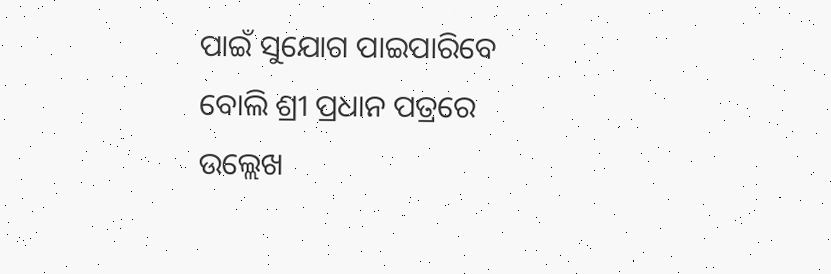ପାଇଁ ସୁଯୋଗ ପାଇପାରିବେ ବୋଲି ଶ୍ରୀ ପ୍ରଧାନ ପତ୍ରରେ ଉଲ୍ଲେଖ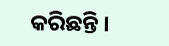କରିଛନ୍ତି ।